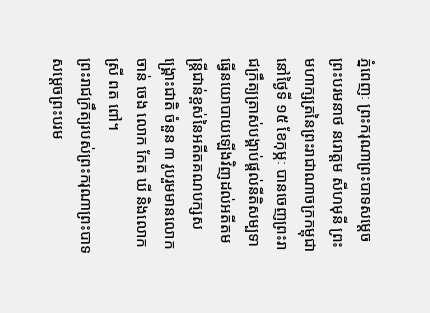ភ្នំពេញៈ ព្រះករុណាព្រះបាទសម្តេចព្រះបរមនាថ នរោត្តម សីហមុនី ព្រះមហាក្សត្រនៃព្រះរាជាណាចក្រកម្ពុជានៅថ្ងៃទី ១៥ ខែកុម្ភៈ បានចេញព្រះរាជក្រឹត្យត្រាស់បង្គាប់ផ្តល់នីតិសម្បទាធ្វើនយោបាយឡើងវិញដល់អតីតមន្ត្រីជាន់ខ្ពស់នៃអតីតគណបក្សសង្គ្រោះជាតិ ចំនួន ៣ រូបរួមមានលោក ចាន់ ចេង លោក កែត ឃី និងលោកស្រី ពត ពៅ។
ព្រះរាជក្រឹត្យរបស់ព្រះករុណាព្រះបាទសម្តេចព្រះបរម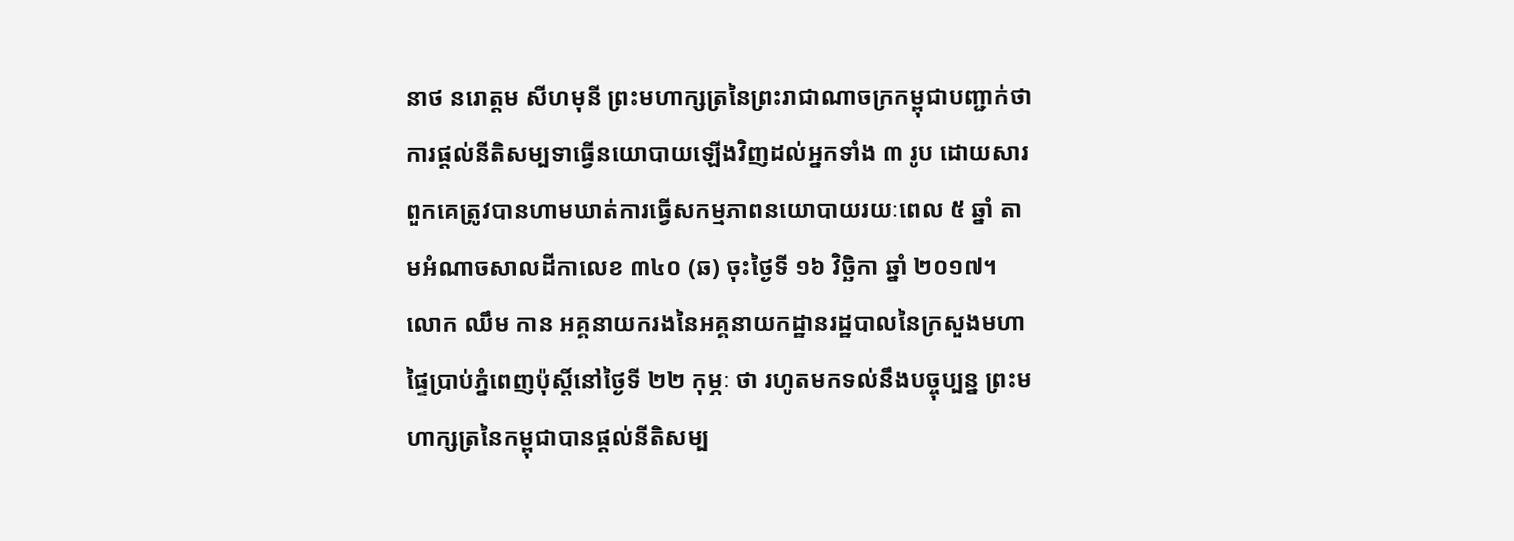នាថ នរោត្តម សីហមុនី ព្រះមហាក្សត្រនៃព្រះរាជាណាចក្រកម្ពុជាបញ្ជាក់ថា ការផ្តល់នីតិសម្បទាធ្វើនយោបាយឡើងវិញដល់អ្នកទាំង ៣ រូប ដោយសារពួកគេត្រូវបានហាមឃាត់ការធ្វើសកម្មភាពនយោបាយរយៈពេល ៥ ឆ្នាំ តាមអំណាចសាលដីកាលេខ ៣៤០ (ឆ) ចុះថ្ងៃទី ១៦ វិច្ឆិកា ឆ្នាំ ២០១៧។
លោក ឈឹម កាន អគ្គនាយករងនៃអគ្គនាយកដ្ឋានរដ្ឋបាលនៃក្រសួងមហាផ្ទៃប្រាប់ភ្នំពេញប៉ុស្តិ៍នៅថ្ងៃទី ២២ កុម្ភៈ ថា រហូតមកទល់នឹងបច្ចុប្បន្ន ព្រះមហាក្សត្រនៃកម្ពុជាបានផ្តល់នីតិសម្ប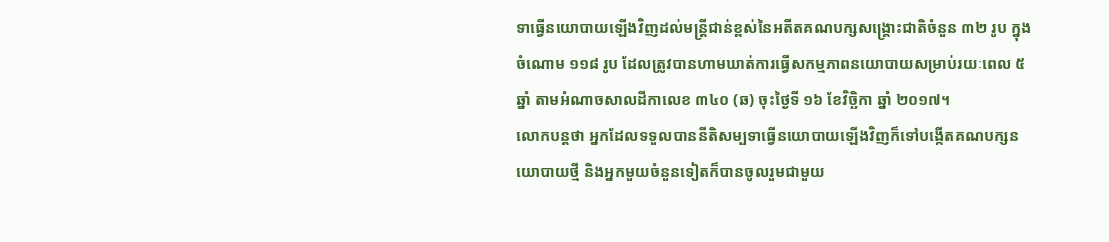ទាធ្វើនយោបាយឡើងវិញដល់មន្ត្រីជាន់ខ្ពស់នៃអតីតគណបក្សសង្គ្រោះជាតិចំនួន ៣២ រូប ក្នុងចំណោម ១១៨ រូប ដែលត្រូវបានហាមឃាត់ការធ្វើសកម្មភាពនយោបាយសម្រាប់រយៈពេល ៥ ឆ្នាំ តាមអំណាចសាលដីកាលេខ ៣៤០ (ឆ) ចុះថ្ងៃទី ១៦ ខែវិច្ឆិកា ឆ្នាំ ២០១៧។
លោកបន្តថា អ្នកដែលទទួលបាននីតិសម្បទាធ្វើនយោបាយឡើងវិញក៏ទៅបង្កើតគណបក្សនយោបាយថ្មី និងអ្នកមួយចំនួនទៀតក៏បានចូលរួមជាមួយ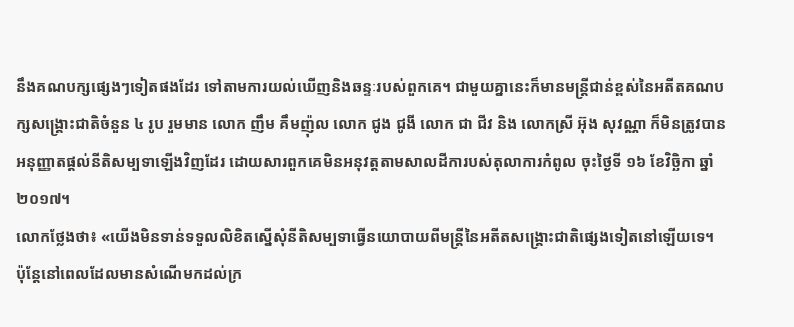នឹងគណបក្សផ្សេងៗទៀតផងដែរ ទៅតាមការយល់ឃើញនិងឆន្ទៈរបស់ពួកគេ។ ជាមួយគ្នានេះក៏មានមន្ត្រីជាន់ខ្ពស់នៃអតីតគណបក្សសង្គ្រោះជាតិចំនួន ៤ រូប រួមមាន លោក ញឹម គឹមញ៉ុល លោក ជូង ជូងី លោក ជា ជីវ និង លោកស្រី អ៊ុង សុវណ្ណា ក៏មិនត្រូវបានអនុញ្ញាតផ្តល់នីតិសម្បទាឡើងវិញដែរ ដោយសារពួកគេមិនអនុវត្តតាមសាលដីការបស់តុលាការកំពូល ចុះថ្ងៃទី ១៦ ខែវិច្ឆិកា ឆ្នាំ ២០១៧។
លោកថ្លែងថា៖ «យើងមិនទាន់ទទួលលិខិតស្នើសុំនីតិសម្បទាធ្វើនយោបាយពីមន្ត្រីនៃអតីតសង្គ្រោះជាតិផ្សេងទៀតនៅឡើយទេ។ ប៉ុន្តែនៅពេលដែលមានសំណើមកដល់ក្រ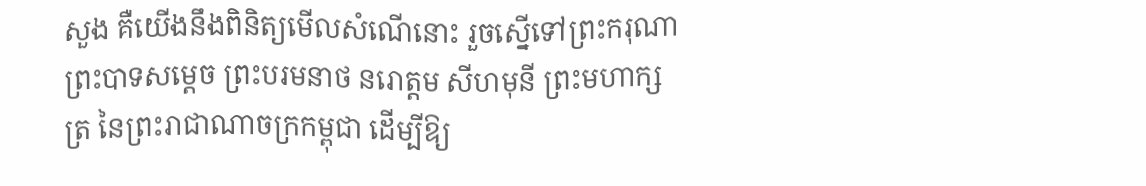សួង គឺយើងនឹងពិនិត្យមើលសំណើនោះ រួចស្នើទៅព្រះករុណា ព្រះបាទសម្តេច ព្រះបរមនាថ នរោត្តម សីហមុនី ព្រះមហាក្សត្រ នៃព្រះរាជាណាចក្រកម្ពុជា ដើម្បីឱ្យ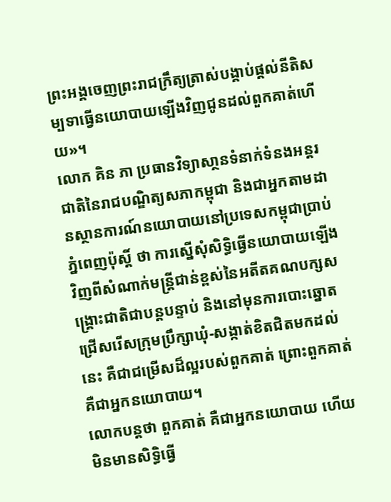ព្រះអង្គចេញព្រះរាជក្រឹត្យត្រាស់បង្គាប់ផ្តល់នីតិសម្បទាធ្វើនយោបាយឡើងវិញជូនដល់ពួកគាត់ហើយ»។
លោក គិន ភា ប្រធានវិទ្យាសា្ថនទំនាក់ទំនងអន្តរជាតិនៃរាជបណ្ឌិត្យសភាកម្ពុជា និងជាអ្នកតាមដានស្ថានការណ៍នយោបាយនៅប្រទេសកម្ពុជាប្រាប់ភ្នំពេញប៉ុស្តិ៍ ថា ការស្នើសុំសិទ្ធិធ្វើនយោបាយឡើងវិញពីសំណាក់មន្ត្រីជាន់ខ្ពស់នៃអតីតគណបក្សសង្គ្រោះជាតិជាបន្តបន្ទាប់ និងនៅមុនការបោះឆ្នោតជ្រើសរើសក្រុមប្រឹក្សាឃុំ-សង្កាត់ខិតជិតមកដល់នេះ គឺជាជម្រើសដ៏ល្អរបស់ពួកគាត់ ព្រោះពួកគាត់គឺជាអ្នកនយោបាយ។
លោកបន្តថា ពួកគាត់ គឺជាអ្នកនយោបាយ ហើយមិនមានសិទ្ធិធ្វើ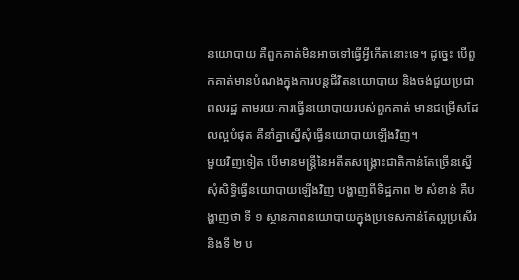នយោបាយ គឺពួកគាត់មិនអាចទៅធ្វើអ្វីកើតនោះទេ។ ដូច្នេះ បើពួកគាត់មានបំណងក្នុងការបន្តជីវិតនយោបាយ និងចង់ជួយប្រជាពលរដ្ឋ តាមរយៈការធ្វើនយោបាយរបស់ពួកគាត់ មានជម្រើសដែលល្អបំផុត គឺនាំគ្នាស្នើសុំធ្វើនយោបាយឡើងវិញ។
មួយវិញទៀត បើមានមន្ត្រីនៃអតីតសង្គ្រោះជាតិកាន់តែច្រើនស្នើសុំសិទ្ធិធ្វើនយោបាយឡើងវិញ បង្ហាញពីទិដ្ឋភាព ២ សំខាន់ គឺបង្ហាញថា ទី ១ ស្ថានភាពនយោបាយក្នុងប្រទេសកាន់តែល្អប្រសើរ និងទី ២ ប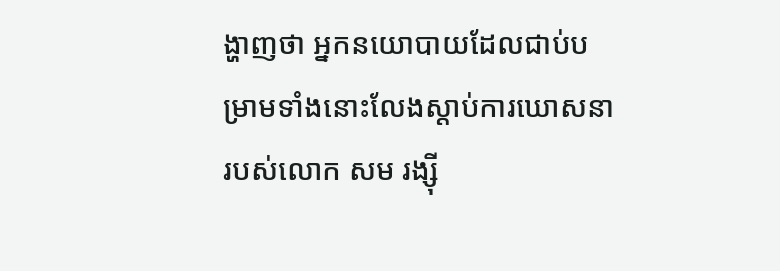ង្ហាញថា អ្នកនយោបាយដែលជាប់បម្រាមទាំងនោះលែងស្តាប់ការឃោសនារបស់លោក សម រង្ស៊ី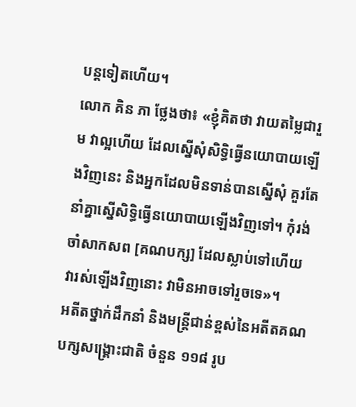បន្តទៀតហើយ។
លោក គិន ភា ថ្លែងថា៖ «ខ្ញុំគិតថា វាយតម្លៃជារួម វាល្អហើយ ដែលស្នើសុំសិទ្ធិធ្វើនយោបាយឡើងវិញនេះ និងអ្នកដែលមិនទាន់បានស្នើសុំ គួរតែនាំគ្នាស្នើសិទ្ធិធ្វើនយោបាយឡើងវិញទៅ។ កុំរង់ចាំសាកសព [គណបក្ស] ដែលស្លាប់ទៅហើយ វារស់ឡើងវិញនោះ វាមិនអាចទៅរួចទេ»។
អតីតថ្នាក់ដឹកនាំ និងមន្ត្រីជាន់ខ្ពស់នៃអតីតគណបក្សសង្គ្រោះជាតិ ចំនួន ១១៨ រូប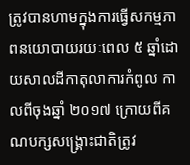ត្រូវបានហាមក្នុងការធ្វើសកម្មភាពនយោបាយរយៈពេល ៥ ឆ្នាំដោយសាលដីកាតុលាការកំពូល កាលពីចុងឆ្នាំ ២០១៧ ក្រោយពីគណបក្សសង្គ្រោះជាតិត្រូវ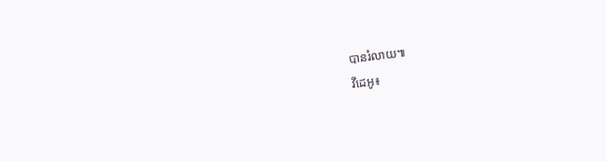បានរំលាយ៕
វីដេអូ៖